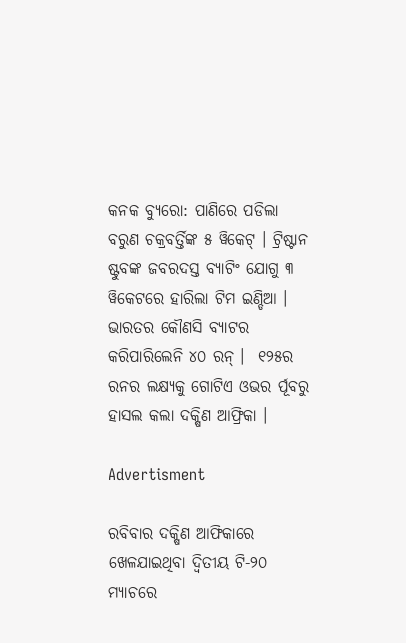କନକ ବ୍ୟୁରୋ: ପାଣିରେ ପଡିଲା ବରୁଣ ଚକ୍ରବର୍ତ୍ତିଙ୍କ ୫ ୱିକେଟ୍ । ଟ୍ରିଷ୍ଟାନ ଷ୍ଟୁବଙ୍କ ଜବରଦସ୍ତ ବ୍ୟାଟିଂ ଯୋଗୁ ୩ ୱିକେଟରେ ହାରିଲା ଟିମ ଇଣ୍ଡିଆ । ଭାରତର କୌଣସି ବ୍ୟାଟର କରିପାରିଲେନି ୪୦ ରନ୍ ।  ୧୨୫ର ରନର ଲକ୍ଷ୍ୟକୁ ଗୋଟିଏ ଓଭର ର୍ପୂବରୁ ହାସଲ କଲା ଦକ୍ଷିଣ ଆଫ୍ରିକା ।

Advertisment

ରବିବାର ଦକ୍ଷିଣ ଆଫିକାରେ ଖେଳଯାଇଥିବା ଦ୍ୱିତୀୟ ଟି-୨୦ ମ୍ୟାଚରେ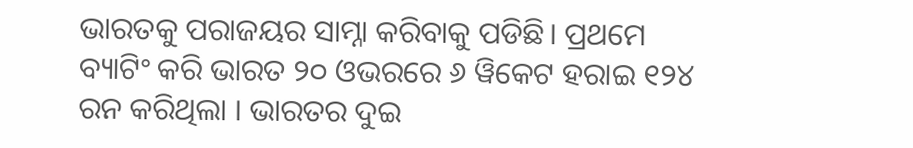ଭାରତକୁ ପରାଜୟର ସାମ୍ନା କରିବାକୁ ପଡିଛି। ପ୍ରଥମେ ବ୍ୟାଟିଂ କରି ଭାରତ ୨୦ ଓଭରରେ ୬ ୱିକେଟ ହରାଇ ୧୨୪ ରନ କରିଥିଲା । ଭାରତର ଦୁଇ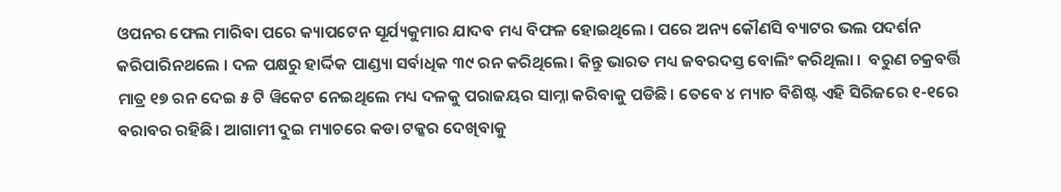ଓପନର ଫେଲ ମାରିବା ପରେ କ୍ୟାପଟେନ ସୂର୍ଯ୍ୟକୁମାର ଯାଦବ ମଧ୍ୟ ବିଫଳ ହୋଇଥିଲେ । ପରେ ଅନ୍ୟ କୌଣସି ବ୍ୟାଟର ଭଲ ପଦର୍ଶନ କରିପାରିନଥଲେ । ଦଳ ପକ୍ଷରୁ ହାର୍ଦ୍ଦିକ ପାଣ୍ଡ୍ୟା ସର୍ବାଧିକ ୩୯ ରନ କରିଥିଲେ। କିନ୍ତୁ ଭାରତ ମଧ୍ୟ ଜବରଦସ୍ତ ବୋଲିଂ କରିଥିଲା ।  ବରୁଣ ଚକ୍ରବର୍ତ୍ତି ମାତ୍ର ୧୭ ରନ ଦେଇ ୫ ଟି ୱିକେଟ ନେଇଥିଲେ ମଧ୍ୟ ଦଳକୁ ପରାଜୟର ସାମ୍ନା କରିବାକୁ ପଡିଛି। ତେବେ ୪ ମ୍ୟାଚ ବିଶିଷ୍ଟ ଏହି ସିରିଜରେ ୧-୧ରେ ବରାବର ରହିଛି। ଆଗାମୀ ଦୁଇ ମ୍ୟାଚରେ କଡା ଟକ୍କର ଦେଖିବାକୁ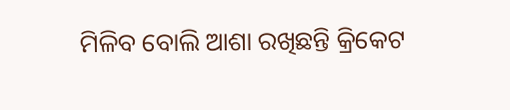ମିଳିବ ବୋଲି ଆଶା ରଖିଛନ୍ତି କ୍ରିକେଟ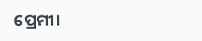ପ୍ରେମୀ।